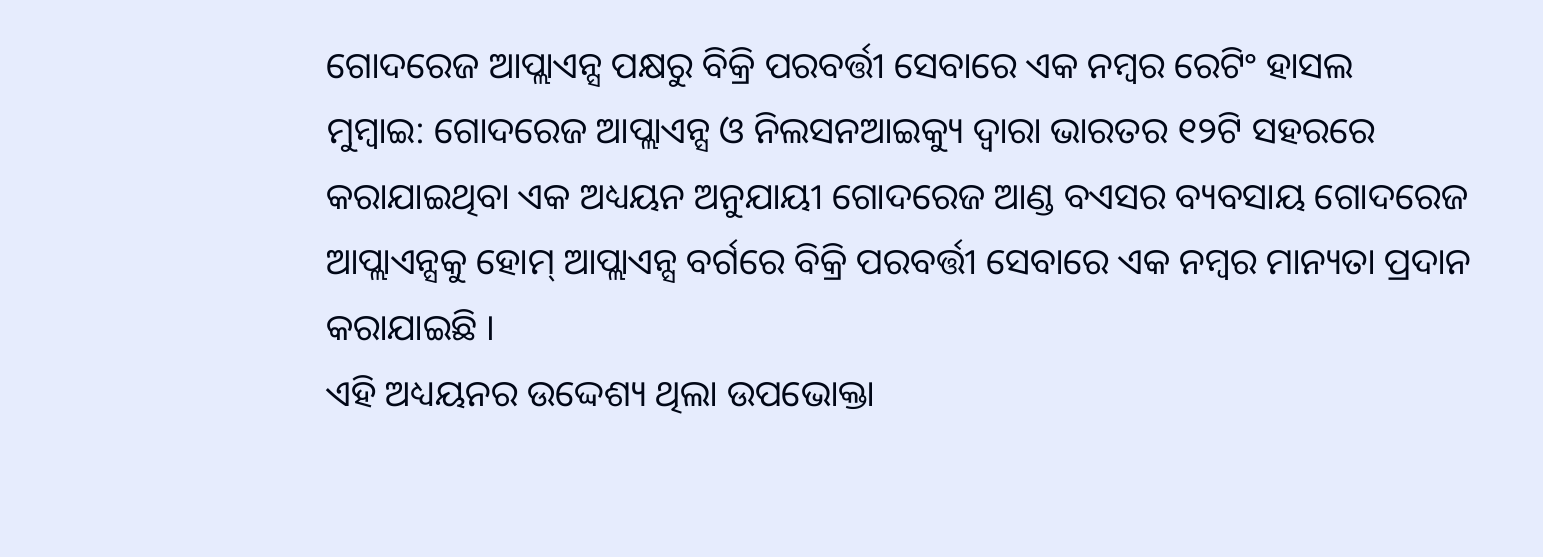ଗୋଦରେଜ ଆପ୍ଲାଏନ୍ସ ପକ୍ଷରୁ ବିକ୍ରି ପରବର୍ତ୍ତୀ ସେବାରେ ଏକ ନମ୍ବର ରେଟିଂ ହାସଲ
ମୁମ୍ବାଇ: ଗୋଦରେଜ ଆପ୍ଲାଏନ୍ସ ଓ ନିଲସନଆଇକ୍ୟୁ ଦ୍ୱାରା ଭାରତର ୧୨ଟି ସହରରେ କରାଯାଇଥିବା ଏକ ଅଧ୍ୟୟନ ଅନୁଯାୟୀ ଗୋଦରେଜ ଆଣ୍ଡ ବଏସର ବ୍ୟବସାୟ ଗୋଦରେଜ ଆପ୍ଲାଏନ୍ସକୁ ହୋମ୍ ଆପ୍ଲାଏନ୍ସ ବର୍ଗରେ ବିକ୍ରି ପରବର୍ତ୍ତୀ ସେବାରେ ଏକ ନମ୍ବର ମାନ୍ୟତା ପ୍ରଦାନ କରାଯାଇଛି ।
ଏହି ଅଧ୍ୟୟନର ଉଦ୍ଦେଶ୍ୟ ଥିଲା ଉପଭୋକ୍ତା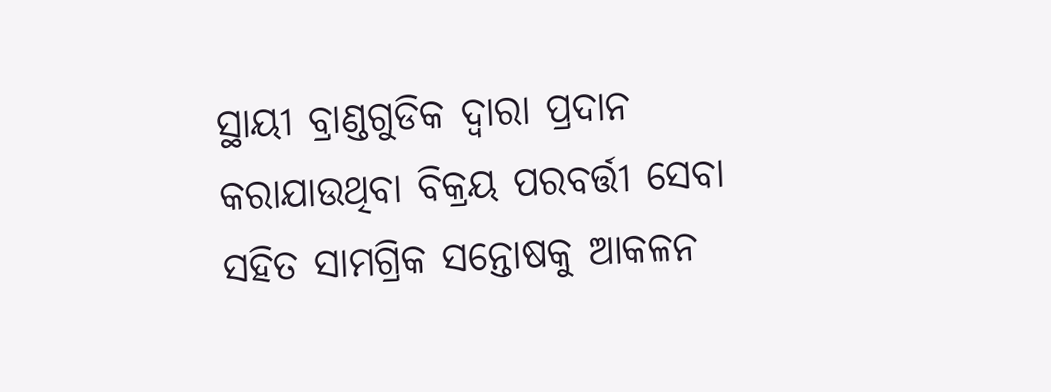ସ୍ଥାୟୀ ବ୍ରାଣ୍ଡଗୁଡିକ ଦ୍ୱାରା ପ୍ରଦାନ କରାଯାଉଥିବା ବିକ୍ରୟ ପରବର୍ତ୍ତୀ ସେବା ସହିତ ସାମଗ୍ରିକ ସନ୍ତୋଷକୁ ଆକଳନ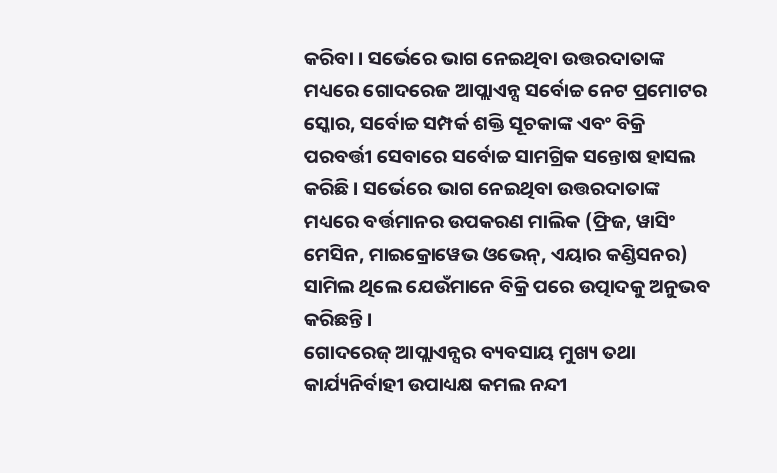କରିବା । ସର୍ଭେରେ ଭାଗ ନେଇଥିବା ଉତ୍ତରଦାତାଙ୍କ ମଧ୍ୟରେ ଗୋଦରେଜ ଆପ୍ଲାଏନ୍ସ ସର୍ବୋଚ୍ଚ ନେଟ ପ୍ରମୋଟର ସ୍କୋର, ସର୍ବୋଚ୍ଚ ସମ୍ପର୍କ ଶକ୍ତି ସୂଚକାଙ୍କ ଏବଂ ବିକ୍ରି ପରବର୍ତ୍ତୀ ସେବାରେ ସର୍ବୋଚ୍ଚ ସାମଗ୍ରିକ ସନ୍ତୋଷ ହାସଲ କରିଛି । ସର୍ଭେରେ ଭାଗ ନେଇଥିବା ଉତ୍ତରଦାତାଙ୍କ ମଧ୍ୟରେ ବର୍ତ୍ତମାନର ଉପକରଣ ମାଲିକ (ଫ୍ରିଜ, ୱାସିଂ ମେସିନ, ମାଇକ୍ରୋୱେଭ ଓଭେନ୍, ଏୟାର କଣ୍ଡିସନର) ସାମିଲ ଥିଲେ ଯେଉଁମାନେ ବିକ୍ରି ପରେ ଉତ୍ପାଦକୁ ଅନୁଭବ କରିଛନ୍ତି ।
ଗୋଦରେଜ୍ ଆପ୍ଲାଏନ୍ସର ବ୍ୟବସାୟ ମୁଖ୍ୟ ତଥା କାର୍ଯ୍ୟନିର୍ବାହୀ ଉପାଧ୍ୟକ୍ଷ କମଲ ନନ୍ଦୀ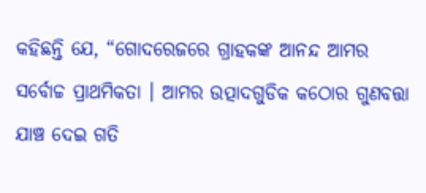କହିଛନ୍ତି ଯେ, “ଗୋଦରେଜରେ ଗ୍ରାହକଙ୍କ ଆନନ୍ଦ ଆମର ସର୍ବୋଚ୍ଚ ପ୍ରାଥମିକତା । ଆମର ଉତ୍ପାଦଗୁଡିକ କଠୋର ଗୁଣବତ୍ତା ଯାଞ୍ଚ ଦେଇ ଗତି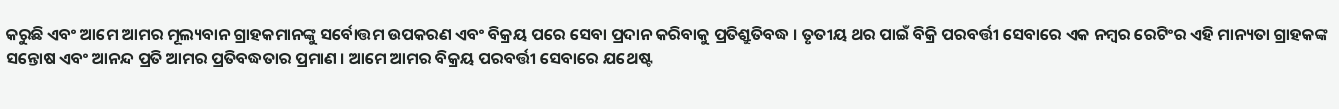କରୁଛି ଏବଂ ଆମେ ଆମର ମୂଲ୍ୟବାନ ଗ୍ରାହକମାନଙ୍କୁ ସର୍ବୋତ୍ତମ ଉପକରଣ ଏବଂ ବିକ୍ରୟ ପରେ ସେବା ପ୍ରଦାନ କରିବାକୁ ପ୍ରତିଶ୍ରୁତିବଦ୍ଧ । ତୃତୀୟ ଥର ପାଇଁ ବିକ୍ରି ପରବର୍ତ୍ତୀ ସେବାରେ ଏକ ନମ୍ବର ରେଟିଂର ଏହି ମାନ୍ୟତା ଗ୍ରାହକଙ୍କ ସନ୍ତୋଷ ଏବଂ ଆନନ୍ଦ ପ୍ରତି ଆମର ପ୍ରତିବଦ୍ଧତାର ପ୍ରମାଣ । ଆମେ ଆମର ବିକ୍ରୟ ପରବର୍ତ୍ତୀ ସେବାରେ ଯଥେଷ୍ଟ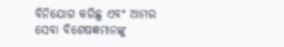ବିନିଯୋଗ କରିଛୁ ଏବଂ ଆମର ସେବା ବିଶେଷଜ୍ଞମାନଙ୍କୁ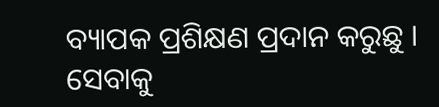ବ୍ୟାପକ ପ୍ରଶିକ୍ଷଣ ପ୍ରଦାନ କରୁଛୁ । ସେବାକୁ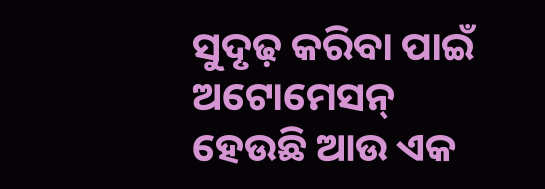ସୁଦୃଢ଼ କରିବା ପାଇଁ ଅଟୋମେସନ୍ ହେଉଛି ଆଉ ଏକ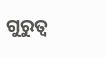ଗୁରୁତ୍ୱ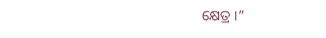କ୍ଷେତ୍ର ।”